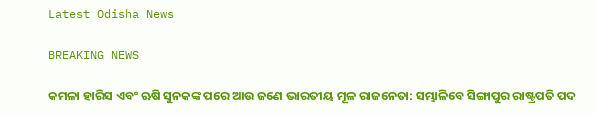Latest Odisha News

BREAKING NEWS

କମଳା ହାରିସ ଏବଂ ଋଷି ସୁନକଙ୍କ ପରେ ଆଉ ଜଣେ ଭାରତୀୟ ମୂଳ ରାଜନେତା: ସମ୍ଭାଳିବେ ସିଙ୍ଗାପୁର ରାଷ୍ଟ୍ରପତି ପଦ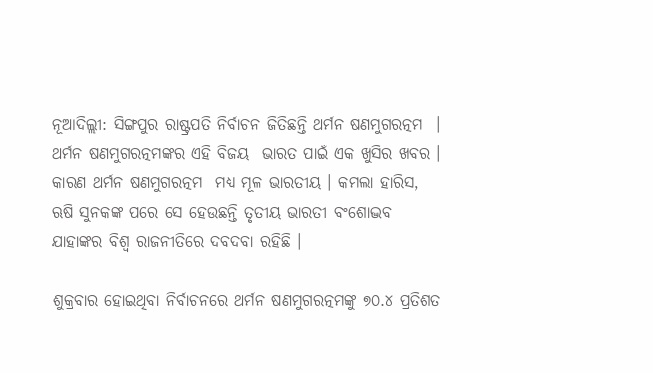ନୂଆଦିଲ୍ଲୀ: ସିଙ୍ଗପୁର ରାଷ୍ଟ୍ରପତି ନିର୍ବାଚନ ଜିତିଛନ୍ତି ଥର୍ମନ ଷଣମୁଗରତ୍ନମ  । ଥର୍ମନ ଷଣମୁଗରତ୍ନମଙ୍କର ଏହି ବିଜୟ  ଭାରତ ପାଇଁ ଏକ ଖୁସିର ଖବର । କାରଣ ଥର୍ମନ ଷଣମୁଗରତ୍ନମ  ମଧ୍ୟ ମୂଳ ଭାରତୀୟ । କମଲା ହାରିସ, ଋଷି ସୁନକଙ୍କ ପରେ ସେ ହେଉଛନ୍ତି ତୃତୀୟ ଭାରତୀ ବଂଶୋଦ୍ଭବ ଯାହାଙ୍କର ବିଶ୍ୱ ରାଜନୀତିରେ ଦବଦବା ରହିଛି ।

ଶୁକ୍ରବାର ହୋଇଥିବା ନିର୍ବାଚନରେ ଥର୍ମନ ଷଣମୁଗରତ୍ନମଙ୍କୁ ୭୦.୪ ପ୍ରତିଶତ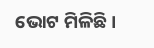ଭୋଟ ମିଳିଛି ।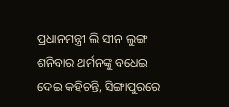ପ୍ରଧାନମନ୍ତ୍ରୀ ଲି ସୀନ ଲୁଙ୍ଗ ଶନିବାର ଥର୍ମନଙ୍କୁ ବଧେଇ ଦେଇ କହିଚନ୍ତି, ସିଙ୍ଗାପୁରରେ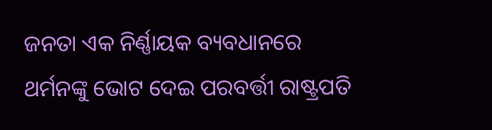ଜନତା ଏକ ନିର୍ଣ୍ଣାୟକ ବ୍ୟବଧାନରେ ଥର୍ମନଙ୍କୁ ଭୋଟ ଦେଇ ପରବର୍ତ୍ତୀ ରାଷ୍ଟ୍ରପତି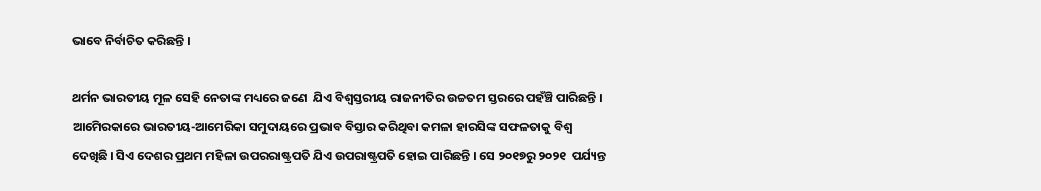ଭାବେ ନିର୍ବାଚିତ କରିଛନ୍ତି ।

ଥର୍ମନ ଭାରତୀୟ ମୂଳ ସେହି ନେତାଙ୍କ ମଧ୍ୟରେ ଜଣେ  ଯିଏ ବିଶ୍ୱସ୍ତରୀୟ ରାଜନୀତିର ଉଚ୍ଚତମ ସ୍ତରରେ ପହଁଞ୍ଚି ପାରିଛନ୍ତି । ଆମେିରକାରେ ଭାରତୀୟ-ଆମେରିକା ସମୁଦାୟରେ ପ୍ରଭାବ ବିସ୍ତାର କରିଥିବା କମଳା ହାରସିଙ୍କ ସଫଳତାକୁ ବିଶ୍ୱ ଦେଖିଛି । ସିଏ ଦେଶର ପ୍ରଥମ ମହିଳା ଉପରରାଷ୍ଟ୍ରପତି ଯିଏ ଉପରାଷ୍ଟ୍ରପତି ହୋଇ ପାରିଛନ୍ତି । ସେ ୨୦୧୭ରୁ ୨୦୨୧  ପର୍ଯ୍ୟନ୍ତ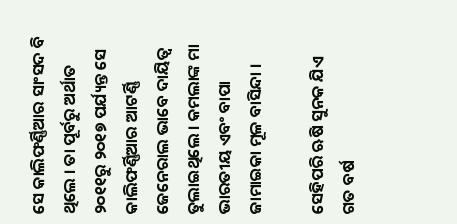ସେ କାଲିଫର୍ଣ୍ଣିଆର ସାଂସଦ ବି ଥିଲେ । ତା ପୂର୍ବରୁ ଅର୍ଥାତ ୨୦୧୧ରୁ ୨୦୧୭ ପର୍ଯ୍ୟନ୍ତ ସେ କାଲିଫର୍ଣ୍ଣିଆର ଆଟର୍ଣ୍ଣି ଜେନେରାଲ ଭାବେ ଦାୟିତ୍ୱ ତୁଲାଇଥିଲେ । କମଲାଙ୍କ ମା ଭାରତୀୟ ଏବଂ ବାପା ଜାମାଇକା ମୂଳ ବାସିନ୍ଦା ।

ସେହିପରି ଋଷି ସୁନକ ଯିଏ ଗତ ବର୍ଷ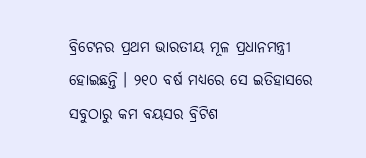ବ୍ରିଟେନର ପ୍ରଥମ ଭାରତୀୟ ମୂଳ ପ୍ରଧାନମନ୍ତ୍ରୀ ହୋଇଛନ୍ତି । ୨୧୦ ବର୍ଷ ମଧ୍ୟରେ ସେ ଇତିହାସରେ ସବୁଠାରୁ କମ ବୟସର ବ୍ରିଟିଶ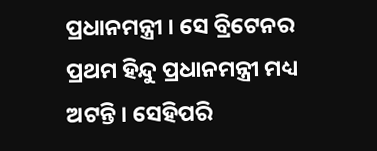ପ୍ରଧାନମନ୍ତ୍ରୀ । ସେ ବ୍ରିଟେନର ପ୍ରଥମ ହିନ୍ଦୁ ପ୍ରଧାନମନ୍ତ୍ରୀ ମଧ୍ୟ ଅଟନ୍ତି । ସେହିପରି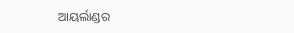ଆୟର୍ଲାଣ୍ଡର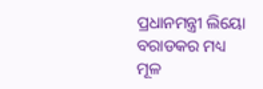ପ୍ରଧାନମନ୍ତ୍ରୀ ଲିୟୋ ବରାଡକର ମଧ୍ୟ ମୂଳ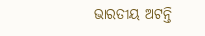ଭାରତୀୟ ଅଟନ୍ତି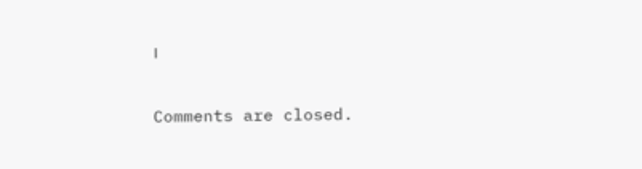।

Comments are closed.